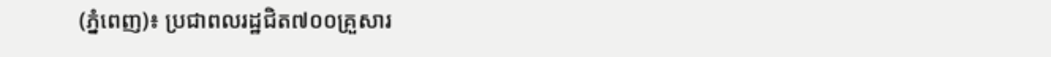(ភ្នំពេញ)៖ ប្រជាពលរដ្ឋជិត៧០០គ្រួសារ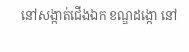នៅសង្កាត់ជើងឯក ខណ្ឌដង្កោ នៅ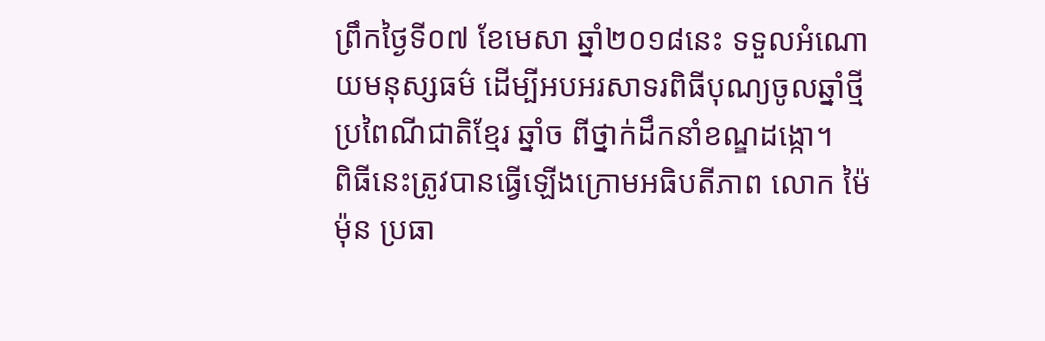ព្រឹកថ្ងៃទី០៧ ខែមេសា ឆ្នាំ២០១៨នេះ ទទួលអំណោយមនុស្សធម៌ ដើម្បីអបអរសាទរពិធីបុណ្យចូលឆ្នាំថ្មី ប្រពៃណីជាតិខ្មែរ ឆ្នាំច ពីថ្នាក់ដឹកនាំខណ្ឌដង្កោ។
ពិធីនេះត្រូវបានធ្វើឡើងក្រោមអធិបតីភាព លោក ម៉ៃ ម៉ុន ប្រធា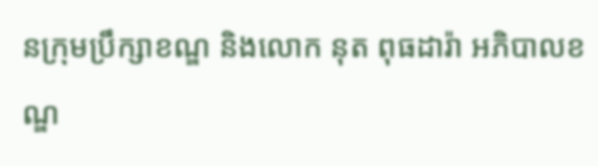នក្រុមប្រឹក្សាខណ្ឌ និងលោក នុត ពុធដារ៉ា អភិបាលខណ្ឌ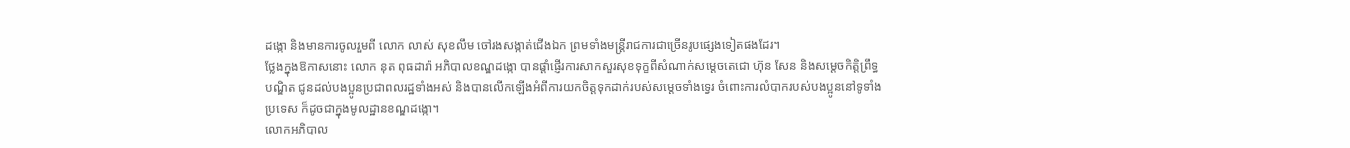ដង្កោ និងមានការចូលរួមពី លោក លាស់ សុខលឹម ចៅរងសង្កាត់ជើងឯក ព្រមទាំងមន្ដ្រីរាជការជាច្រើនរូបផ្សេងទៀតផងដែរ។
ថ្លែងក្នុងឱកាសនោះ លោក នុត ពុធដារ៉ា អភិបាលខណ្ឌដង្កោ បានផ្តាំផ្ញើរការសាកសួរសុខទុក្ខពីសំណាក់សម្តេចតេជោ ហ៊ុន សែន និងសម្តេចកិត្តិព្រឹទ្ធបណ្ឌិត ជូនដល់បងប្អូនប្រជាពលរដ្ឋទាំងអស់ និងបានលើកឡើងអំពីការយកចិត្តទុកដាក់របស់សម្តេចទាំងទ្វេរ ចំពោះការលំបាករបស់បងប្អូននៅទូទាំងប្រទេស ក៏ដូចជាក្នុងមូលដ្ឋានខណ្ឌដង្កោ។
លោកអភិបាល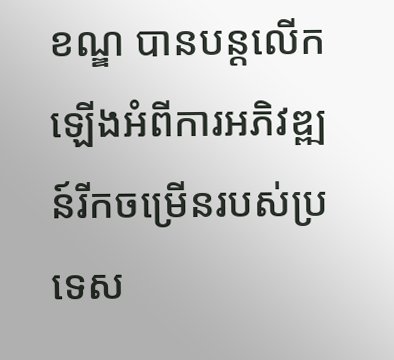ខណ្ឌ បានបន្តលើកឡើងអំពីការអភិវឌ្ឍន៍រីកចម្រើនរបស់ប្រទេស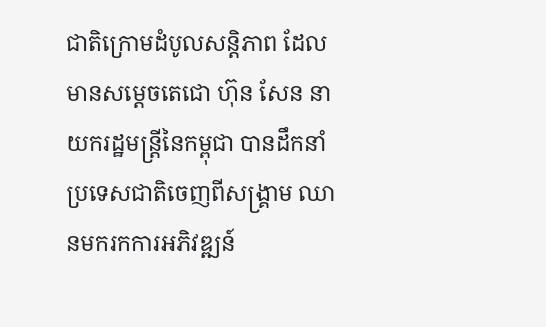ជាតិក្រោមដំបូលសន្តិភាព ដែលមានសម្តេចតេជោ ហ៊ុន សែន នាយករដ្ឋមន្ដ្រីនៃកម្ពុជា បានដឹកនាំប្រទេសជាតិចេញពីសង្គ្រាម ឈានមករកការអភិវឌ្ឍន៍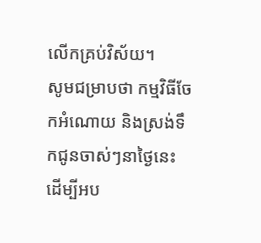លើកគ្រប់វិស័យ។
សូមជម្រាបថា កម្មវិធីចែកអំណោយ និងស្រង់ទឹកជូនចាស់ៗនាថ្ងៃនេះ ដើម្បីអប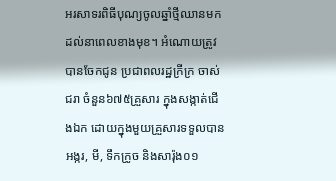អរសាទរពិធីបុណ្យចូលឆ្នាំថ្មីឈានមកដល់នាពេលខាងមុខ។ អំណោយត្រូវបានចែកជូន ប្រជាពលរដ្ឋក្រីក្រ ចាស់ជរា ចំនួន៦៧៥គ្រួសារ ក្នុងសង្កាត់ជើងឯក ដោយក្នុងមួយគ្រួសារទទួលបាន អង្ករ, មី, ទឹកក្រូច និងសារ៉ុង០១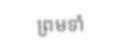ព្រមទាំ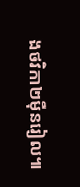ងថវិកា២ម៉ឺនរៀល៕